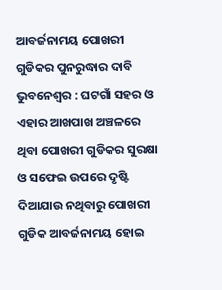ଆବର୍ଜନାମୟ ପୋଖରୀ ଗୁଡିକର ପୁନରୁଦ୍ଧାର ଦାବି
ଭୁବନେଶ୍ୱର : ଘଟଗାଁ ସହର ଓ ଏହାର ଆଖପାଖ ଅଞ୍ଚଳରେ ଥିବା ପୋଖରୀ ଗୁଡିକର ସୁରକ୍ଷା ଓ ସଫେଇ ଉପରେ ଦୃଷ୍ଟି ଦିଆଯାଉ ନଥିବାରୁ ପୋଖରୀ ଗୁଡିକ ଆବର୍ଜନାମୟ ହୋଇ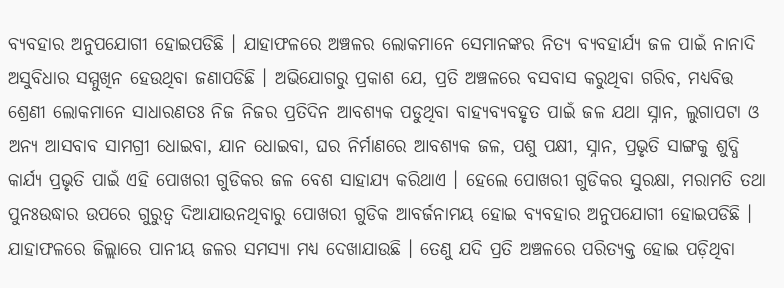ବ୍ୟବହାର ଅନୁପଯୋଗୀ ହୋଇପଡିଛି । ଯାହାଫଳରେ ଅଞ୍ଚଳର ଲୋକମାନେ ସେମାନଙ୍କର ନିତ୍ୟ ବ୍ୟବହାର୍ଯ୍ୟ ଜଳ ପାଇଁ ନାନାଦି ଅସୁବିଧାର ସମ୍ମୁଖିନ ହେଉଥିବା ଜଣାପଡିଛି । ଅଭିଯୋଗରୁ ପ୍ରକାଶ ଯେ, ପ୍ରତି ଅଞ୍ଚଳରେ ବସବାସ କରୁଥିବା ଗରିବ, ମଧ୍ୟବିତ୍ତ ଶ୍ରେଣୀ ଲୋକମାନେ ସାଧାରଣତଃ ନିଜ ନିଜର ପ୍ରତିଦିନ ଆବଶ୍ୟକ ପଡୁଥିବା ବାହ୍ୟବ୍ୟବହୃତ ପାଇଁ ଜଳ ଯଥା ସ୍ନାନ, ଲୁଗାପଟା ଓ ଅନ୍ୟ ଆସବାବ ସାମଗ୍ରୀ ଧୋଇବା, ଯାନ ଧୋଇବା, ଘର ନିର୍ମାଣରେ ଆବଶ୍ୟକ ଜଳ, ପଶୁ ପକ୍ଷୀ, ସ୍ନାନ, ପ୍ରଭୃତି ସାଙ୍ଗକୁ ଶୁଦ୍ଧି କାର୍ଯ୍ୟ ପ୍ରଭୃତି ପାଇଁ ଏହି ପୋଖରୀ ଗୁଡିକର ଜଳ ବେଶ ସାହାଯ୍ୟ କରିଥାଏ । ହେଲେ ପୋଖରୀ ଗୁଡିକର ସୁରକ୍ଷା, ମରାମତି ତଥା ପୁନଃଉଦ୍ଧାର ଉପରେ ଗୁରୁତ୍ୱ ଦିଆଯାଉନଥିବାରୁ ପୋଖରୀ ଗୁଡିକ ଆବର୍ଜନାମୟ ହୋଇ ବ୍ୟବହାର ଅନୁପଯୋଗୀ ହୋଇପଡିଛି । ଯାହାଫଳରେ ଜିଲ୍ଲାରେ ପାନୀୟ ଜଳର ସମସ୍ୟା ମଧ୍ୟ ଦେଖାଯାଉଛି । ତେଣୁ ଯଦି ପ୍ରତି ଅଞ୍ଚଳରେ ପରିତ୍ୟକ୍ତ ହୋଇ ପଡ଼ିଥିବା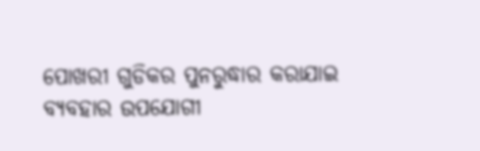ପୋଖରୀ ଗୁଡିକର ପୁନରୁଦ୍ଧାର କରାଯାଇ ବ୍ୟବହାର ଉପଯୋଗୀ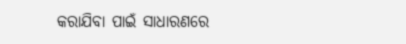କରାଯିବା ପାଇଁ ସାଧାରଣରେ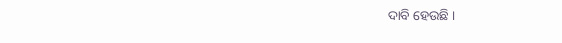ଦାବି ହେଉଛି ।